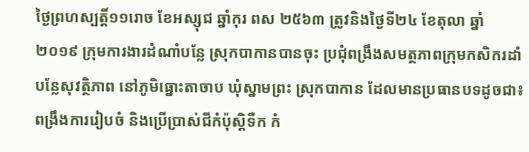ថ្ងៃព្រហស្បត្តិ៍១១រោច ខែអស្សុជ ឆ្នាំកុរ ពស ២៥៦៣ ត្រូវនិងថ្ងៃទី២៤ ខែតុលា ឆ្នាំ ២០១៩ ក្រុមការងារដំណាំបន្លែ ស្រុកបាកានបានចុះ ប្រជុំពង្រឹងសមត្ថភាពក្រុមកសិករដាំបន្លែសុវត្ថិភាព នៅភូមិធ្នោះតាចាប ឃុំស្នាមព្រះ ស្រុកបាកាន ដែលមានប្រធានបទដូចជា៖ ពង្រឹងការរៀបចំ និងប្រើប្រាស់ជីកំប៉ុស្តិទឺក កំ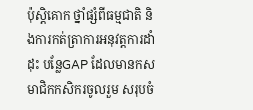ប៉ុស្តិគោក ថ្នាំផ្សំពីធម្មជាតិ និងការកត់ត្រាការអនុវត្តការដាំដុះ បន្លែGAP ដែលមានកសមាជិកកសិករចូលរួម សរុបចំ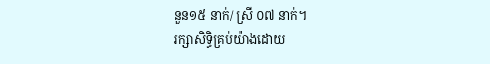នួន១៥ នាក់/ ស្រី ០៧ នាក់។
រក្សាសិទិ្ធគ្រប់យ៉ាងដោយ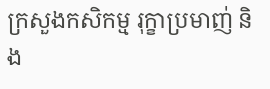ក្រសួងកសិកម្ម រុក្ខាប្រមាញ់ និង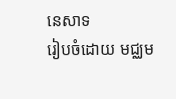នេសាទ
រៀបចំដោយ មជ្ឈម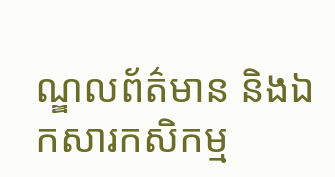ណ្ឌលព័ត៌មាន និងឯកសារកសិកម្ម